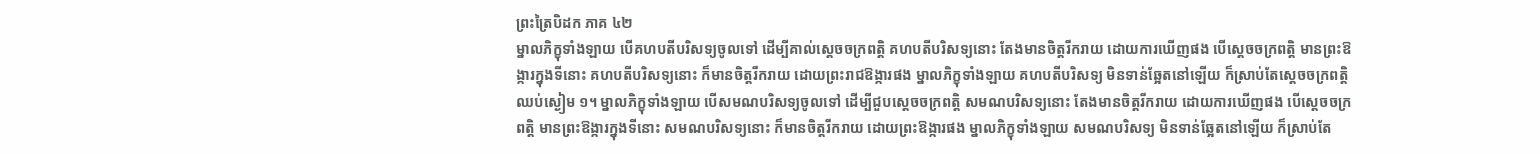ព្រះត្រៃបិដក ភាគ ៤២
ម្នាលភិក្ខុទាំងឡាយ បើគហបតីបរិសទ្យចូលទៅ ដើម្បីគាល់ស្តេចចក្រពត្តិ គហបតីបរិសទ្យនោះ តែងមានចិត្តរីករាយ ដោយការឃើញផង បើស្តេចចក្រពត្តិ មានព្រះឱង្ការក្នុងទីនោះ គហបតីបរិសទ្យនោះ ក៏មានចិត្តរីករាយ ដោយព្រះរាជឱង្ការផង ម្នាលភិក្ខុទាំងឡាយ គហបតីបរិសទ្យ មិនទាន់ឆ្អែតនៅឡើយ ក៏ស្រាប់តែស្តេចចក្រពត្តិឈប់ស្ងៀម ១។ ម្នាលភិក្ខុទាំងឡាយ បើសមណបរិសទ្យចូលទៅ ដើម្បីជួបស្តេចចក្រពត្តិ សមណបរិសទ្យនោះ តែងមានចិត្តរីករាយ ដោយការឃើញផង បើស្តេចចក្រពត្តិ មានព្រះឱង្ការក្នុងទីនោះ សមណបរិសទ្យនោះ ក៏មានចិត្តរីករាយ ដោយព្រះឱង្ការផង ម្នាលភិក្ខុទាំងឡាយ សមណបរិសទ្យ មិនទាន់ឆ្អែតនៅឡើយ ក៏ស្រាប់តែ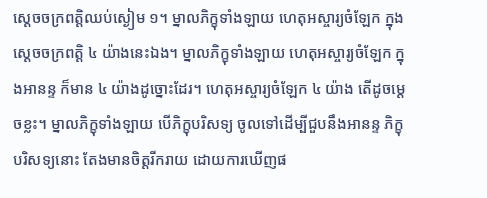ស្តេចចក្រពត្តិឈប់ស្ងៀម ១។ ម្នាលភិក្ខុទាំងឡាយ ហេតុអស្ចារ្យចំឡែក ក្នុងស្តេចចក្រពត្តិ ៤ យ៉ាងនេះឯង។ ម្នាលភិក្ខុទាំងឡាយ ហេតុអស្ចារ្យចំឡែក ក្នុងអានន្ទ ក៏មាន ៤ យ៉ាងដូច្នោះដែរ។ ហេតុអស្ចារ្យចំឡែក ៤ យ៉ាង តើដូចម្តេចខ្លះ។ ម្នាលភិក្ខុទាំងឡាយ បើភិក្ខុបរិសទ្យ ចូលទៅដើម្បីជួបនឹងអានន្ទ ភិក្ខុបរិសទ្យនោះ តែងមានចិត្តរីករាយ ដោយការឃើញផ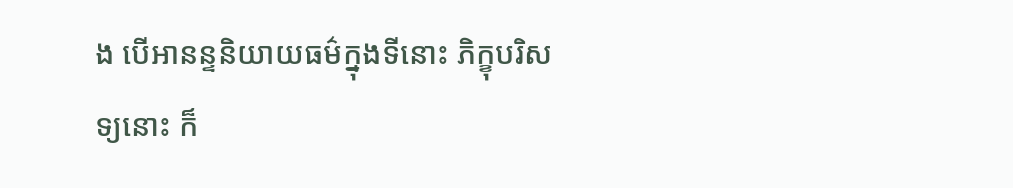ង បើអានន្ទនិយាយធម៌ក្នុងទីនោះ ភិក្ខុបរិសទ្យនោះ ក៏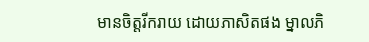មានចិត្តរីករាយ ដោយភាសិតផង ម្នាលភិ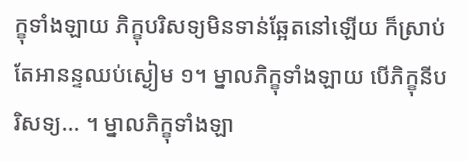ក្ខុទាំងឡាយ ភិក្ខុបរិសទ្យមិនទាន់ឆ្អែតនៅឡើយ ក៏ស្រាប់តែអានន្ទឈប់ស្ងៀម ១។ ម្នាលភិក្ខុទាំងឡាយ បើភិក្ខុនីបរិសទ្យ... ។ ម្នាលភិក្ខុទាំងឡា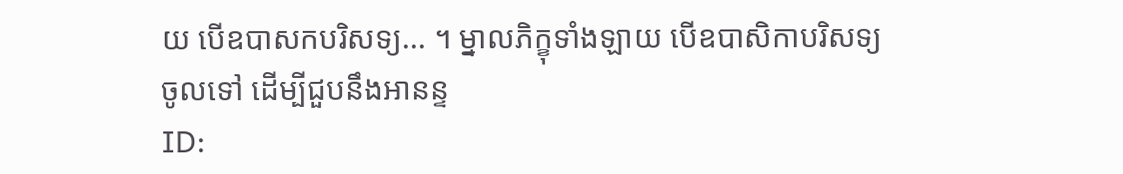យ បើឧបាសកបរិសទ្យ... ។ ម្នាលភិក្ខុទាំងឡាយ បើឧបាសិកាបរិសទ្យចូលទៅ ដើម្បីជួបនឹងអានន្ទ
ID: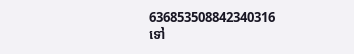636853508842340316
ទៅ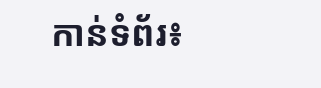កាន់ទំព័រ៖